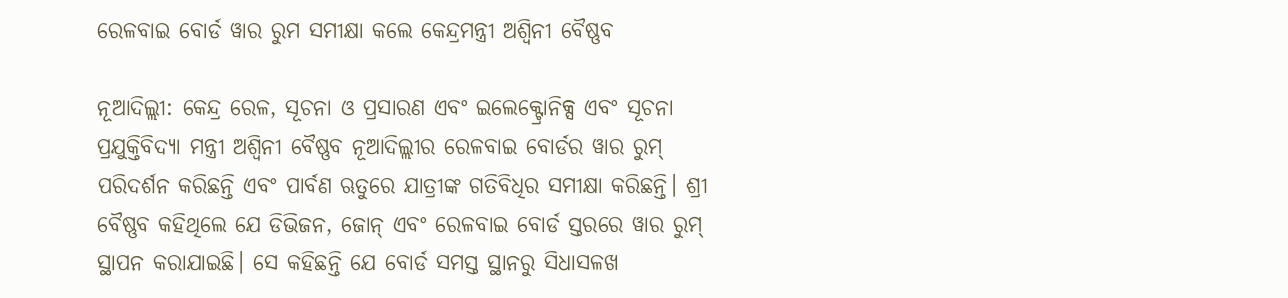ରେଳବାଇ ବୋର୍ଡ ୱାର ରୁମ ସମୀକ୍ଷା କଲେ କେନ୍ଦ୍ରମନ୍ତ୍ରୀ ଅଶ୍ୱିନୀ ବୈଷ୍ଣବ

ନୂଆଦିଲ୍ଲୀ: କେନ୍ଦ୍ର ରେଳ, ସୂଚନା ଓ ପ୍ରସାରଣ ଏବଂ ଇଲେକ୍ଟ୍ରୋନିକ୍ସ ଏବଂ ସୂଚନା ପ୍ରଯୁକ୍ତିବିଦ୍ୟା ମନ୍ତ୍ରୀ ଅଶ୍ୱିନୀ ବୈଷ୍ଣବ ନୂଆଦିଲ୍ଲୀର ରେଳବାଇ ବୋର୍ଡର ୱାର ରୁମ୍ ପରିଦର୍ଶନ କରିଛନ୍ତି ଏବଂ ପାର୍ବଣ ଋତୁରେ ଯାତ୍ରୀଙ୍କ ଗତିବିଧିର ସମୀକ୍ଷା କରିଛନ୍ତି। ଶ୍ରୀ ବୈଷ୍ଣବ କହିଥିଲେ ଯେ ଡିଭିଜନ, ଜୋନ୍ ଏବଂ ରେଳବାଇ ବୋର୍ଡ ସ୍ତରରେ ୱାର ରୁମ୍ ସ୍ଥାପନ କରାଯାଇଛି। ସେ କହିଛନ୍ତି ଯେ ବୋର୍ଡ ସମସ୍ତ ସ୍ଥାନରୁ ସିଧାସଳଖ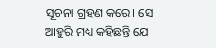ସୂଚନା ଗ୍ରହଣ କରେ। ସେ ଆହୁରି ମଧ୍ୟ କହିଛନ୍ତି ଯେ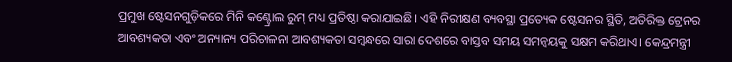ପ୍ରମୁଖ ଷ୍ଟେସନଗୁଡ଼ିକରେ ମିନି କଣ୍ଟ୍ରୋଲ ରୁମ୍ ମଧ୍ୟ ପ୍ରତିଷ୍ଠା କରାଯାଇଛି। ଏହି ନିରୀକ୍ଷଣ ବ୍ୟବସ୍ଥା ପ୍ରତ୍ୟେକ ଷ୍ଟେସନର ସ୍ଥିତି, ଅତିରିକ୍ତ ଟ୍ରେନର ଆବଶ୍ୟକତା ଏବଂ ଅନ୍ୟାନ୍ୟ ପରିଚାଳନା ଆବଶ୍ୟକତା ସମ୍ବନ୍ଧରେ ସାରା ଦେଶରେ ବାସ୍ତବ ସମୟ ସମନ୍ୱୟକୁ ସକ୍ଷମ କରିଥାଏ। କେନ୍ଦ୍ରମନ୍ତ୍ରୀ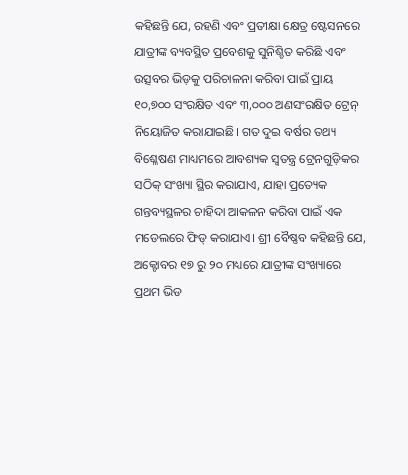କହିଛନ୍ତି ଯେ, ରହଣି ଏବଂ ପ୍ରତୀକ୍ଷା କ୍ଷେତ୍ର ଷ୍ଟେସନରେ ଯାତ୍ରୀଙ୍କ ବ୍ୟବସ୍ଥିତ ପ୍ରବେଶକୁ ସୁନିଶ୍ଚିତ କରିଛି ଏବଂ ଉତ୍ସବର ଭିଡ଼କୁ ପରିଚାଳନା କରିବା ପାଇଁ ପ୍ରାୟ ୧୦,୭୦୦ ସଂରକ୍ଷିତ ଏବଂ ୩,୦୦୦ ଅଣସଂରକ୍ଷିତ ଟ୍ରେନ୍ ନିୟୋଜିତ କରାଯାଇଛି। ଗତ ଦୁଇ ବର୍ଷର ତଥ୍ୟ ବିଶ୍ଳେଷଣ ମାଧ୍ୟମରେ ଆବଶ୍ୟକ ସ୍ୱତନ୍ତ୍ର ଟ୍ରେନଗୁଡ଼ିକର ସଠିକ୍ ସଂଖ୍ୟା ସ୍ଥିର କରାଯାଏ, ଯାହା ପ୍ରତ୍ୟେକ ଗନ୍ତବ୍ୟସ୍ଥଳର ଚାହିଦା ଆକଳନ କରିବା ପାଇଁ ଏକ ମଡେଲରେ ଫିଡ୍ କରାଯାଏ। ଶ୍ରୀ ବୈଷ୍ଣବ କହିଛନ୍ତି ଯେ, ଅକ୍ଟୋବର ୧୭ ରୁ ୨୦ ମଧ୍ୟରେ ଯାତ୍ରୀଙ୍କ ସଂଖ୍ୟାରେ ପ୍ରଥମ ଭିଡ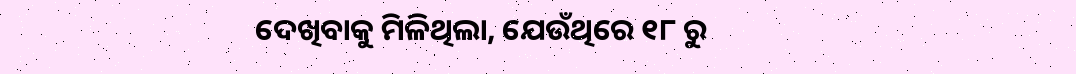ଦେଖିବାକୁ ମିଳିଥିଲା, ଯେଉଁଥିରେ ୧୮ ରୁ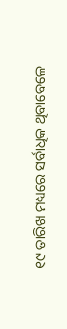୧୯ ତାରିଖ ମଧ୍ୟରେ ସର୍ବାଧିକ ଥିବାବେଳେ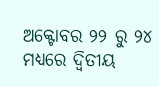ଅକ୍ଟୋବର ୨୨ ରୁ ୨୪ ମଧ୍ୟରେ ଦ୍ୱିତୀୟ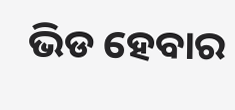ଭିଡ ହେବାର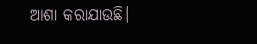ଆଶା କରାଯାଉଛି।